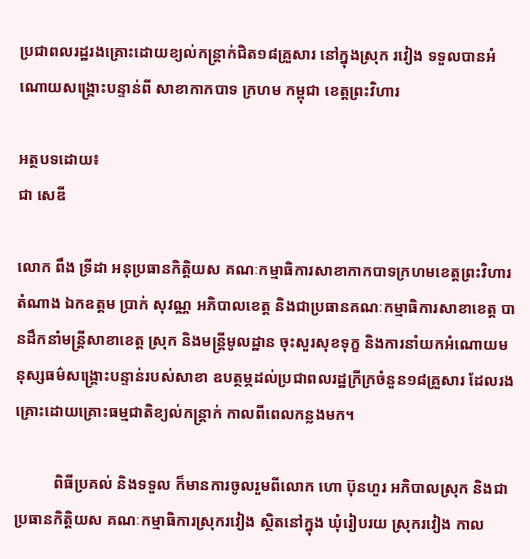ប្រជាពលរដ្ឋរងគ្រោះដោយខ្យល់កន្ត្រាក់ជិត១៨គ្រួសារ នៅក្នុងស្រុក រវៀង ទទួលបានអំណោយសង្គ្រោះបន្ទាន់ពី សាខាកាកបាទ ក្រហម កម្ពុជា ខេត្តព្រះវិហារ

អត្ថបទដោយ៖
ជា សេឌី

លោក ពឹង ទ្រីដា អនុប្រធានកិត្តិយស គណៈកម្មាធិការសាខាកាកបាទក្រហមខេត្តព្រះវិហារ តំណាង ឯកឧត្តម ប្រាក់ សុវណ្ណ អភិបាលខេត្ត និងជាប្រធានគណៈកម្មាធិការសាខាខេត្ត បានដឹកនាំមន្ត្រីសាខាខេត្ត ស្រុក និងមន្ត្រីមូលដ្ឋាន ចុះសួរសុខទុក្ខ និងការនាំយកអំណោយមនុស្សធម៌សង្គ្រោះបន្ទាន់របស់សាខា ឧបត្ថម្ភដល់ប្រជាពលរដ្ឋក្រីក្រចំនួន១៨គ្រួសារ ដែលរងគ្រោះដោយគ្រោះធម្មជាតិខ្យល់កន្ត្រាក់ កាលពីពេលកន្លងមក។

          ពិធីប្រគល់ និងទទួល ក៏មានការចូលរួមពីលោក ហោ ប៊ុនហួរ អភិបាលស្រុក និងជាប្រធានកិត្តិយស គណៈកម្មាធិការស្រុករវៀង ស្ថិតនៅក្នុង ឃុំរៀបរយ ស្រុករវៀង កាល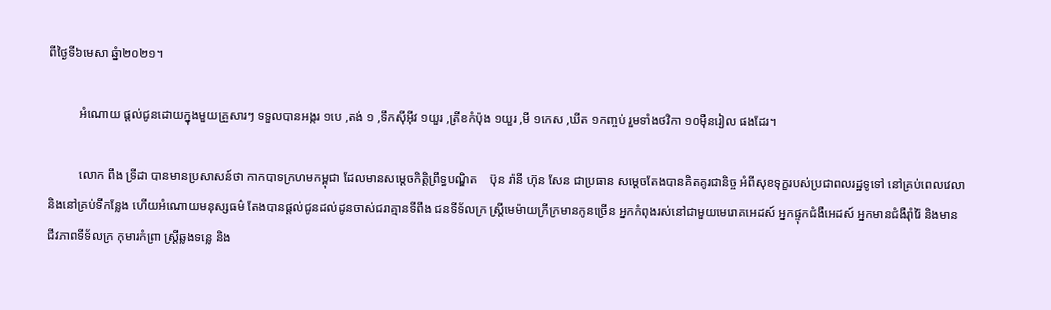ពីថ្ងៃទី៦មេសា ឆ្នំា២០២១។

          អំណោយ ផ្តល់ជូនដោយក្នុងមួយគ្រួសារៗ ទទួលបានអង្ករ ១បេ ,តង់ ១ ,ទឹកស៊ីអ៊ីវ ១យួរ ,ត្រីខកំប៉ុង ១យួរ ,មី ១កេស ,ឃីត ១កញ្ចប់ រួមទាំងថវិកា ១០ម៉ឺនរៀល ផងដែរ។

          លោក ពឹង ទ្រីដា បានមានប្រសាសន៍ថា កាកបាទក្រហមកម្ពុជា ដែលមានសម្តេចកិត្តិព្រឹទ្ធបណ្ឌិត    ប៊ុន រ៉ានី ហ៊ុន សែន ជាប្រធាន សម្ដេចតែងបានគិតគូរជានិច្ច អំពីសុខទុក្ខរបស់ប្រជាពលរដ្ឋទូទៅ នៅគ្រប់ពេលវេលា និងនៅគ្រប់ទីកន្លែង ហើយអំណោយមនុស្សធម៌ តែងបានផ្តល់ជូនដល់ដូនចាស់ជរាគ្មានទីពឹង ជនទីទ័លក្រ ស្រី្តមេម៉ាយក្រីក្រមានកូនច្រើន អ្នកកំពុងរស់នៅជាមួយមេរោគអេដស៍ អ្នកផ្ទុកជំងឺអេដស៍ អ្នកមានជំងឺរ៉ាំរ៉ៃ និងមានជីវភាពទីទ័លក្រ កុមារកំព្រា ស្រី្តឆ្លងទន្លេ និង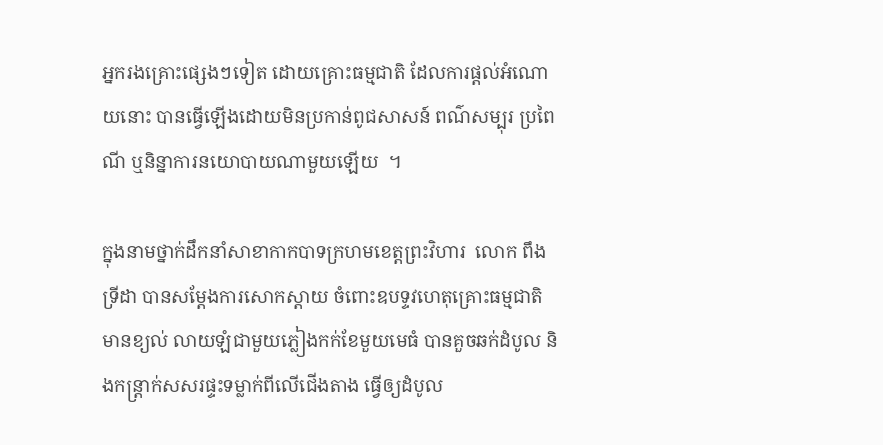អ្នករងគ្រោះផ្សេងៗទៀត ដោយគ្រោះធម្មជាតិ ដែលការផ្តល់អំណោយនោះ បានធ្វើឡើងដោយមិនប្រកាន់ពូជសាសន៍ ពណ៌សម្បុរ ប្រពៃណី ឬនិន្នាការនយោបាយណាមួយឡើយ  ។

ក្នុងនាមថ្នាក់ដឹកនាំសាខាកាកបាទក្រហមខេត្តព្រះវិហារ  លោក ពឹង ទ្រីដា បានសម្តែងការសោកស្តាយ ចំពោះឧបទ្ទវហេតុគ្រោះធម្មជាតិ មានខ្យល់ លាយឡំជាមួយភ្លៀងកក់ខែមួយមេធំ បានគួចឆក់ដំបូល និងកន្ត្រាក់សសរផ្ទះទម្លាក់ពីលើជើងតាង ធ្វើឲ្យដំបូល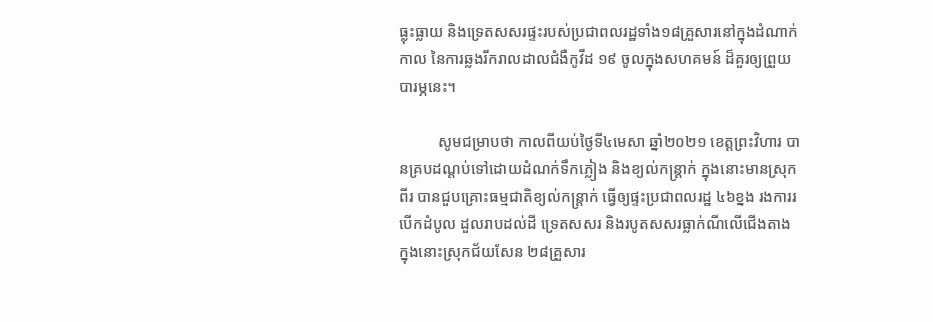ធ្លុះធ្លាយ និងទ្រេតសសរផ្ទះរបស់ប្រជាពលរដ្ឋទាំង១៨គ្រួសារនៅក្នុងដំណាក់កាល នៃការឆ្លងរីករាលដាលជំងឺកូវីដ ១៩ ចូលក្នុងសហគមន៍ ដ៏គួរឲ្យព្រួយបារម្ភនេះ។

          សូមជម្រាបថា កាលពីយប់ថ្ងៃទី៤មេសា ឆ្នាំ២០២១ ខេត្តព្រះវិហារ បានគ្របដណ្តប់ទៅដោយដំណក់ទឹកភ្លៀង និងខ្យល់កន្ត្រាក់ ក្នុងនោះមានស្រុកពីរ បានជួបគ្រោះធម្មជាតិខ្យល់កន្ត្រាក់ ធ្វើឲ្យផ្ទះប្រជាពលរដ្ឋ ៤៦ខ្នង រងការរបើកដំបូល ដួលរាបដល់ដី ទ្រេតសសរ និងរបូតសសរធ្លាក់ណីលើជើងតាង ក្នុងនោះស្រុកជ័យសែន ២៨គ្រួសារ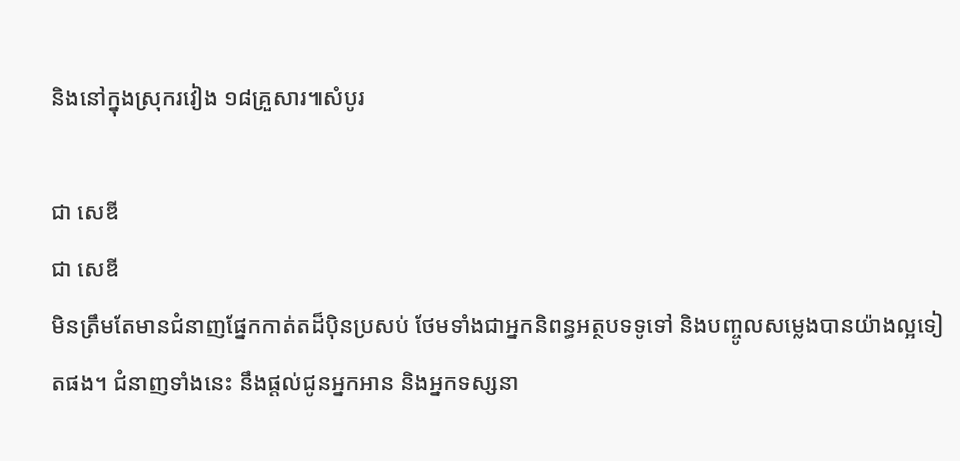និងនៅក្នុងស្រុករវៀង ១៨គ្រួសារ៕សំបូរ

ជា សេឌី
ជា សេឌី
មិនត្រឹមតែមានជំនាញផ្នែកកាត់តដ៏ប៉ិនប្រសប់ ថែមទាំងជាអ្នកនិពន្ធអត្ថបទទូទៅ និងបញ្ចូលសម្លេងបានយ៉ាងល្អទៀតផង។ ជំនាញទាំងនេះ នឹងផ្តល់ជូនអ្នកអាន និងអ្នកទស្សនា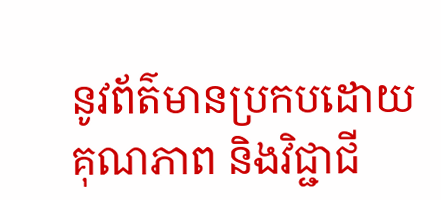នូវព័ត៌មានប្រកបដោយគុណភាព និងវិជ្ជាជី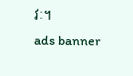វៈ។
ads banner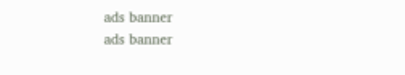ads banner
ads banner